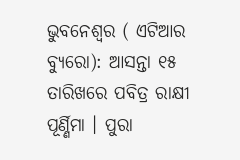ଭୁବନେଶ୍ୱର ( ଏଟିଆର ବ୍ୟୁରୋ): ଆସନ୍ତା ୧୫ ତାରିଖରେ ପବିତ୍ର ରାକ୍ଷୀ ପୂର୍ଣ୍ଣିମା । ପୁରା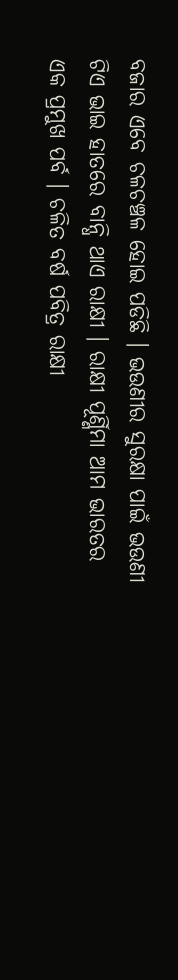ବଜାର ଏବେ ଚଳଚଞ୍ଚଳ ହୋଇ ପଡିଛି । ଭଉଣୀର ସୁରକ୍ଷା ପାଇଁ ଭଉଣୀ ଟିଏ ଭାଇ ହାତରେ ବାନ୍ଧି ଥାଏ ରାକ୍ଷୀ । ରାକ୍ଷୀ ପୂର୍ଣ୍ଣିମା ଆମ ଭାରତର ଏକ ପ୍ରମୁଖ ପର୍ବ । ଚଳିତ ବର୍ଷ ପବିତ୍ର ରାକ୍ଷୀ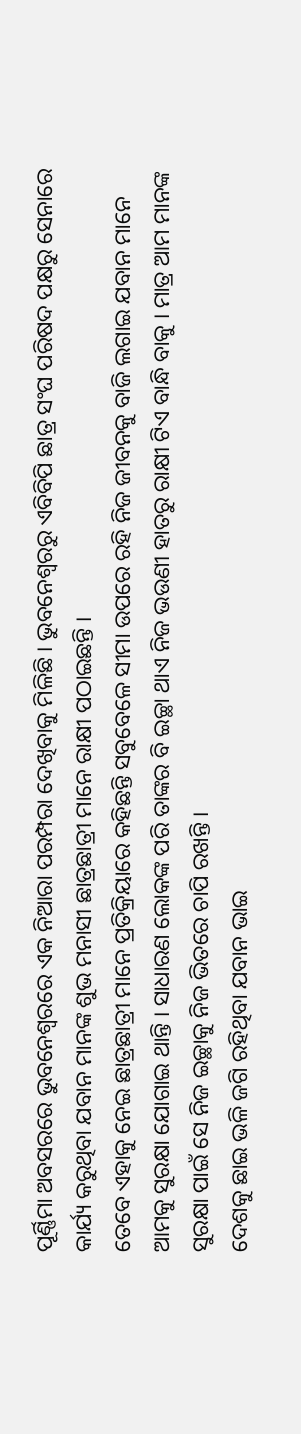ପୂର୍ଣ୍ଣିମା ଅବସରରେ ଭୁବନେଶ୍ୱରରେ ଏକ ନିଆରା ପରମ୍ପରା ଦେଖିବାକୁ ମିଳିଛି । ଭୁବନେଶ୍ୱରରୁ ଏବିବିପି ଛାତ୍ର ସଂଘ ପରିଷଦ ପକ୍ଷରୁ ସେନାରେ କାର୍ଯ୍ୟ କରୁଥିବା ଯବାନ ମାନଙ୍କ ଶୁଭ ମନାସୀ ଛାତ୍ରଛାତ୍ରୀ ମାନେ ରାକ୍ଷୀ ପଠାଇଛନ୍ତି ।
ତେବେ ଏହାକୁ ନେଇ ଛାତ୍ରଛାତ୍ରୀ ମାନେ ପ୍ରତିକ୍ରିୟାରେ କହିଛନ୍ତି ସବୁବେଳେ ସୀମା ଉପରେ ରହି ନିଜ ଜୀବନକୁ ବାଜି ଲଗାଇ ଯବାନ ମାନେ ଆମକୁ ସୁରକ୍ଷା ଯୋଗାଇ ଥାନ୍ତି । ସାଧାରଣ ଲୋକଙ୍କ ପରି ତାଙ୍କର ବି ଇଚ୍ଛା ଥାଏ ନିଜ ଭଉଣୀ ହାତରୁ ରାକ୍ଷୀ ଟିଏ ବାନ୍ଧି ବାକୁ । ମାତ୍ର ଆମ ମାନଙ୍କ ସୁରକ୍ଷା ପାଇଁ ସେ ନିଜ ଇଚ୍ଛାକୁ ନିଜ ଭିତରେ ଚାପି ରଖନ୍ତି ।
ଦେଶକୁ ଛାଇ ଭଳି ଜଗି ରହିଥିବା ଯବାନ ଭାଇ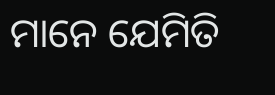ମାନେ ଯେମିତି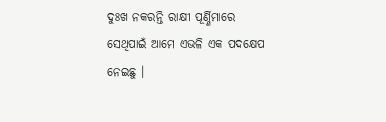ଦୁଃଖ ନକରନ୍ତି ରାକ୍ଷୀ ପୂର୍ଣ୍ଣିମାରେ ସେଥିପାଇଁ ଆମେ ଏଭଳି ଏକ ପଦକ୍ଷେପ ନେଇଛୁ ।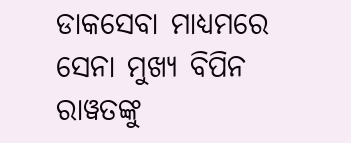ଡାକସେବା ମାଧ୍ୟମରେ ସେନା ମୁଖ୍ୟ ବିପିନ ରାୱତଙ୍କୁ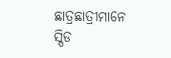ଛାତ୍ରଛାତ୍ରୀମାନେ ସ୍ପିଡ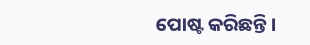ପୋଷ୍ଟ କରିଛନ୍ତି ।